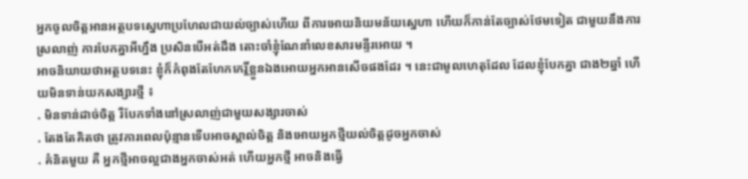អ្នកចូលចិត្តអានអត្ថបទស្នេហាប្រហែលជាយល់ច្បាស់ហើយ ពីការអោយនិយមន័យស្នេហា ហើយក៏កាន់តែច្បាស់ថែមទៀត ជាមួយនឹងការស្រលាញ់ ការបែកគ្នាអីហ្នឹង ប្រសិនបើអត់ដឹង តោះចាំខ្ញុំណែនាំលេខសារមន្ទីរអោយ ។
អាចនិយាយថាអត្ថបទនេះ ខ្ញុំក៏កំពុងតែហែកកេរ្តិ៍ខ្លួនឯងអោយអ្នកអានសើចផងដែរ ។ នេះជាមូលហេតុដែល ដែលខ្ញុំបែកគ្នា ជាង២ឆ្នាំ ហើយមិនទាន់យកសង្សារថ្មី ៖
. មិនទាន់ដាច់ចិត្ត រឺបែកទាំងនៅស្រលាញ់ជាមួយសង្សារចាស់
. តែងតែគិតថា ត្រូវការពេលប៉ុន្មានទើបអាចស្គាល់ចិត្ត និងអោយអ្នកថ្មីយល់ចិត្តដូចអ្នកចាស់
. គំនិតមួយ គឺ អ្នកថ្មីអាចល្អជាងអ្នកចាស់អត់ ហើយអ្នកថ្មី អាចនិងធ្វើ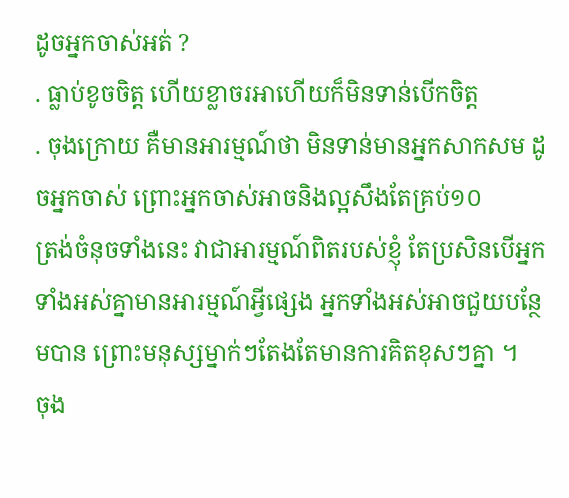ដូចអ្នកចាស់អត់ ?
. ធ្លាប់ខូចចិត្ត ហើយខ្លាចរអាហើយក៏មិនទាន់បើកចិត្ត
. ចុងក្រោយ គឺមានអារម្មណ៍ថា មិនទាន់មានអ្នកសាកសម ដូចអ្នកចាស់ ព្រោះអ្នកចាស់អាចនិងល្អសឹងតែគ្រប់១០
ត្រង់ចំនុចទាំងនេះ វាជាអារម្មណ៍ពិតរបស់ខ្ញុំ តែប្រសិនបើអ្នកទាំងអស់គ្នាមានអារម្មណ៍អ្វីផ្សេង អ្នកទាំងអស់អាចជួយបន្ថែមបាន ព្រោះមនុស្សម្នាក់ៗតែងតែមានការគិតខុសៗគ្នា ។
ចុង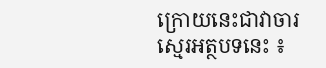ក្រោយនេះជាវាចារស្មេរអត្ថបទនេះ ៖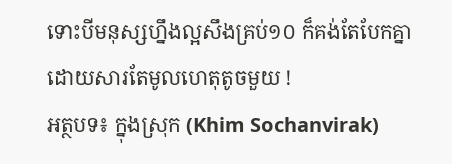ទោះបីមនុស្សហ្នឹងល្អសឹងគ្រប់១០ ក៏គង់តែបែកគ្នាដោយសារតែមូលហេតុតូចមួយ !
អត្ថបទ៖ ក្នុងស្រុក (Khim Sochanvirak)